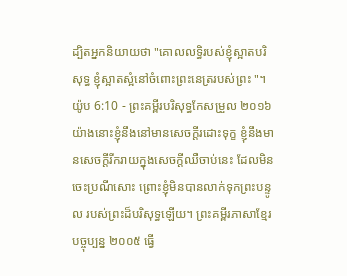ដ្បិតអ្នកនិយាយថា "គោលលទ្ធិរបស់ខ្ញុំស្អាតបរិសុទ្ធ ខ្ញុំស្អាតស្អំនៅចំពោះព្រះនេត្ររបស់ព្រះ "។
យ៉ូប 6:10 - ព្រះគម្ពីរបរិសុទ្ធកែសម្រួល ២០១៦ យ៉ាងនោះខ្ញុំនឹងនៅមានសេចក្ដីរដោះទុក្ខ ខ្ញុំនឹងមានសេចក្ដីរីករាយក្នុងសេចក្ដីឈឺចាប់នេះ ដែលមិនចេះប្រណីសោះ ព្រោះខ្ញុំមិនបានលាក់ទុកព្រះបន្ទូល របស់ព្រះដ៏បរិសុទ្ធឡើយ។ ព្រះគម្ពីរភាសាខ្មែរបច្ចុប្បន្ន ២០០៥ ធ្វើ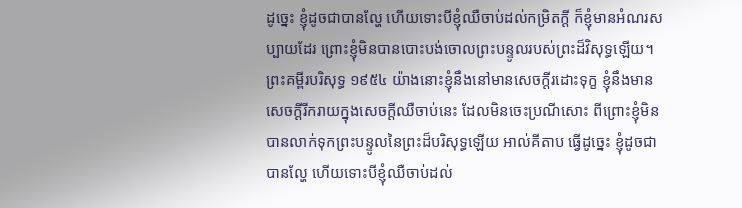ដូច្នេះ ខ្ញុំដូចជាបានល្ហែ ហើយទោះបីខ្ញុំឈឺចាប់ដល់កម្រិតក្ដី ក៏ខ្ញុំមានអំណរសប្បាយដែរ ព្រោះខ្ញុំមិនបានបោះបង់ចោលព្រះបន្ទូលរបស់ព្រះដ៏វិសុទ្ធឡើយ។ ព្រះគម្ពីរបរិសុទ្ធ ១៩៥៤ យ៉ាងនោះខ្ញុំនឹងនៅមានសេចក្ដីរដោះទុក្ខ ខ្ញុំនឹងមានសេចក្ដីរីករាយក្នុងសេចក្ដីឈឺចាប់នេះ ដែលមិនចេះប្រណីសោះ ពីព្រោះខ្ញុំមិនបានលាក់ទុកព្រះបន្ទូលនៃព្រះដ៏បរិសុទ្ធឡើយ អាល់គីតាប ធ្វើដូច្នេះ ខ្ញុំដូចជាបានល្ហែ ហើយទោះបីខ្ញុំឈឺចាប់ដល់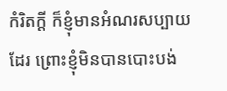កំរិតក្ដី ក៏ខ្ញុំមានអំណរសប្បាយដែរ ព្រោះខ្ញុំមិនបានបោះបង់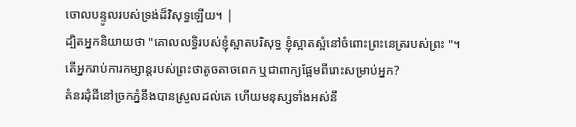ចោលបន្ទូលរបស់ទ្រង់ដ៏វិសុទ្ធឡើយ។ |
ដ្បិតអ្នកនិយាយថា "គោលលទ្ធិរបស់ខ្ញុំស្អាតបរិសុទ្ធ ខ្ញុំស្អាតស្អំនៅចំពោះព្រះនេត្ររបស់ព្រះ "។
តើអ្នករាប់ការកម្សាន្តរបស់ព្រះថាតូចតាចពេក ឬជាពាក្យផ្អែមពីរោះសម្រាប់អ្នក?
គំនរដុំដីនៅច្រកភ្នំនឹងបានស្រួលដល់គេ ហើយមនុស្សទាំងអស់នឹ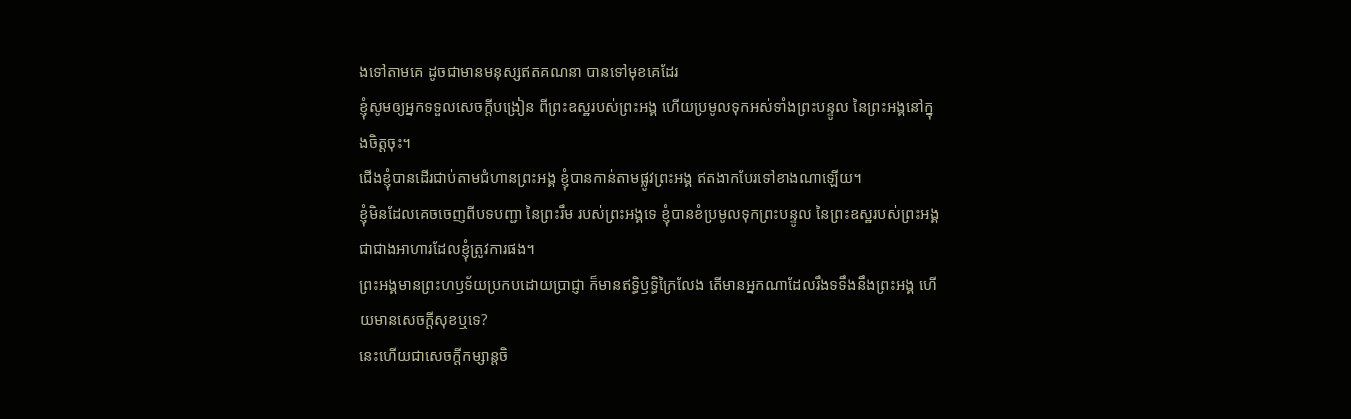ងទៅតាមគេ ដូចជាមានមនុស្សឥតគណនា បានទៅមុខគេដែរ
ខ្ញុំសូមឲ្យអ្នកទទួលសេចក្ដីបង្រៀន ពីព្រះឧស្ឋរបស់ព្រះអង្គ ហើយប្រមូលទុកអស់ទាំងព្រះបន្ទូល នៃព្រះអង្គនៅក្នុងចិត្តចុះ។
ជើងខ្ញុំបានដើរជាប់តាមជំហានព្រះអង្គ ខ្ញុំបានកាន់តាមផ្លូវព្រះអង្គ ឥតងាកបែរទៅខាងណាឡើយ។
ខ្ញុំមិនដែលគេចចេញពីបទបញ្ជា នៃព្រះរឹម របស់ព្រះអង្គទេ ខ្ញុំបានខំប្រមូលទុកព្រះបន្ទូល នៃព្រះឧស្ឋរបស់ព្រះអង្គ ជាជាងអាហារដែលខ្ញុំត្រូវការផង។
ព្រះអង្គមានព្រះហឫទ័យប្រកបដោយប្រាជ្ញា ក៏មានឥទ្ធិឫទ្ធិក្រៃលែង តើមានអ្នកណាដែលរឹងទទឹងនឹងព្រះអង្គ ហើយមានសេចក្ដីសុខឬទេ?
នេះហើយជាសេចក្ដីកម្សាន្តចិ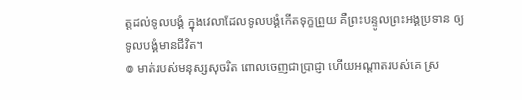ត្តដល់ទូលបង្គំ ក្នុងវេលាដែលទូលបង្គំកើតទុក្ខព្រួយ គឺព្រះបន្ទូលព្រះអង្គប្រទាន ឲ្យទូលបង្គំមានជីវិត។
៙ មាត់របស់មនុស្សសុចរិត ពោលចេញជាប្រាជ្ញា ហើយអណ្ដាតរបស់គេ ស្រ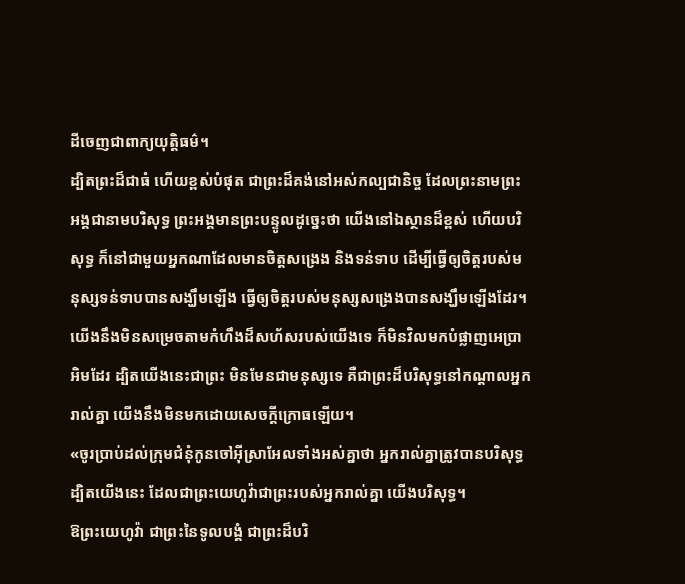ដីចេញជាពាក្យយុត្តិធម៌។
ដ្បិតព្រះដ៏ជាធំ ហើយខ្ពស់បំផុត ជាព្រះដ៏គង់នៅអស់កល្បជានិច្ច ដែលព្រះនាមព្រះអង្គជានាមបរិសុទ្ធ ព្រះអង្គមានព្រះបន្ទូលដូច្នេះថា យើងនៅឯស្ថានដ៏ខ្ពស់ ហើយបរិសុទ្ធ ក៏នៅជាមួយអ្នកណាដែលមានចិត្តសង្រេង និងទន់ទាប ដើម្បីធ្វើឲ្យចិត្តរបស់មនុស្សទន់ទាបបានសង្ឃឹមឡើង ធ្វើឲ្យចិត្តរបស់មនុស្សសង្រេងបានសង្ឃឹមឡើងដែរ។
យើងនឹងមិនសម្រេចតាមកំហឹងដ៏សហ័សរបស់យើងទេ ក៏មិនវិលមកបំផ្លាញអេប្រាអិមដែរ ដ្បិតយើងនេះជាព្រះ មិនមែនជាមនុស្សទេ គឺជាព្រះដ៏បរិសុទ្ធនៅកណ្ដាលអ្នករាល់គ្នា យើងនឹងមិនមកដោយសេចក្ដីក្រោធឡើយ។
«ចូរប្រាប់ដល់ក្រុមជំនុំកូនចៅអ៊ីស្រាអែលទាំងអស់គ្នាថា អ្នករាល់គ្នាត្រូវបានបរិសុទ្ធ ដ្បិតយើងនេះ ដែលជាព្រះយេហូវ៉ាជាព្រះរបស់អ្នករាល់គ្នា យើងបរិសុទ្ធ។
ឱព្រះយេហូវ៉ា ជាព្រះនៃទូលបង្គំ ជាព្រះដ៏បរិ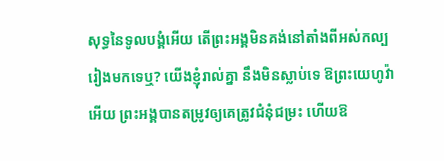សុទ្ធនៃទូលបង្គំអើយ តើព្រះអង្គមិនគង់នៅតាំងពីអស់កល្បរៀងមកទេឬ? យើងខ្ញុំរាល់គ្នា នឹងមិនស្លាប់ទេ ឱព្រះយេហូវ៉ាអើយ ព្រះអង្គបានតម្រូវឲ្យគេត្រូវជំនុំជម្រះ ហើយឱ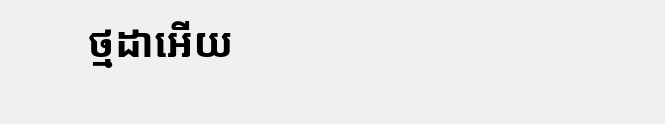ថ្មដាអើយ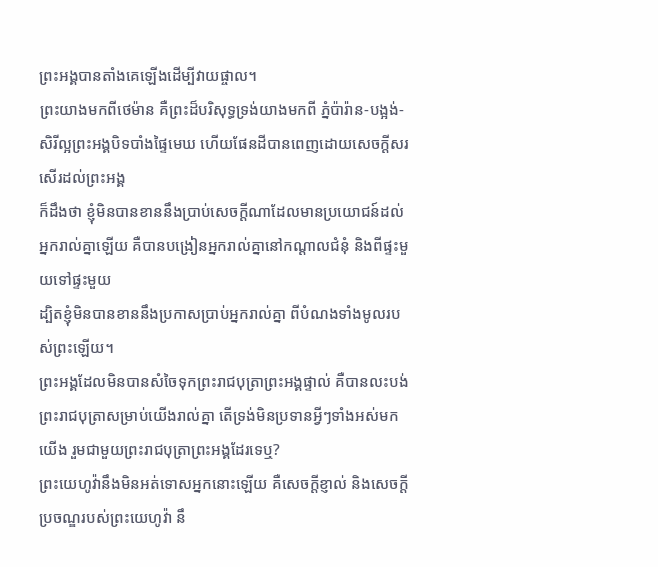ព្រះអង្គបានតាំងគេឡើងដើម្បីវាយផ្ចាល។
ព្រះយាងមកពីថេម៉ាន គឺព្រះដ៏បរិសុទ្ធទ្រង់យាងមកពី ភ្នំប៉ារ៉ាន-បង្អង់- សិរីល្អព្រះអង្គបិទបាំងផ្ទៃមេឃ ហើយផែនដីបានពេញដោយសេចក្ដីសរសើរដល់ព្រះអង្គ
ក៏ដឹងថា ខ្ញុំមិនបានខាននឹងប្រាប់សេចក្ដីណាដែលមានប្រយោជន៍ដល់អ្នករាល់គ្នាឡើយ គឺបានបង្រៀនអ្នករាល់គ្នានៅកណ្តាលជំនុំ និងពីផ្ទះមួយទៅផ្ទះមួយ
ដ្បិតខ្ញុំមិនបានខាននឹងប្រកាសប្រាប់អ្នករាល់គ្នា ពីបំណងទាំងមូលរបស់ព្រះឡើយ។
ព្រះអង្គដែលមិនបានសំចៃទុកព្រះរាជបុត្រាព្រះអង្គផ្ទាល់ គឺបានលះបង់ព្រះរាជបុត្រាសម្រាប់យើងរាល់គ្នា តើទ្រង់មិនប្រទានអ្វីៗទាំងអស់មកយើង រួមជាមួយព្រះរាជបុត្រាព្រះអង្គដែរទេឬ?
ព្រះយេហូវ៉ានឹងមិនអត់ទោសអ្នកនោះឡើយ គឺសេចក្ដីខ្ញាល់ និងសេចក្ដីប្រចណ្ឌរបស់ព្រះយេហូវ៉ា នឹ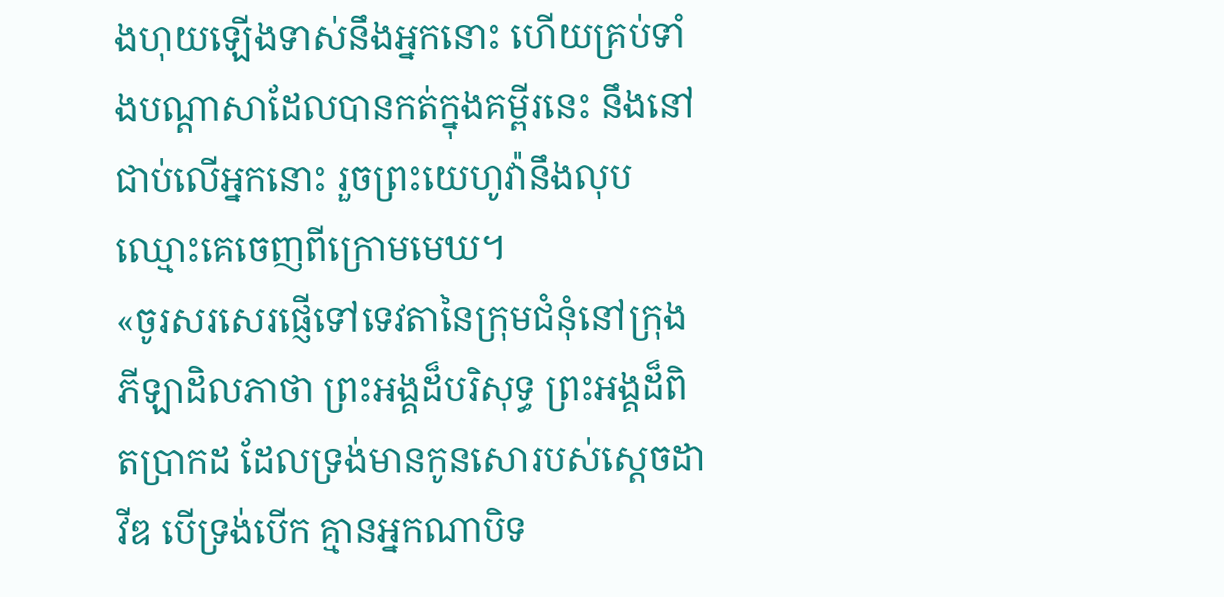ងហុយឡើងទាស់នឹងអ្នកនោះ ហើយគ្រប់ទាំងបណ្ដាសាដែលបានកត់ក្នុងគម្ពីរនេះ នឹងនៅជាប់លើអ្នកនោះ រួចព្រះយេហូវ៉ានឹងលុបឈ្មោះគេចេញពីក្រោមមេឃ។
«ចូរសរសេរផ្ញើទៅទេវតានៃក្រុមជំនុំនៅក្រុងភីឡាដិលភាថា ព្រះអង្គដ៏បរិសុទ្ធ ព្រះអង្គដ៏ពិតប្រាកដ ដែលទ្រង់មានកូនសោរបស់ស្តេចដាវីឌ បើទ្រង់បើក គ្មានអ្នកណាបិទ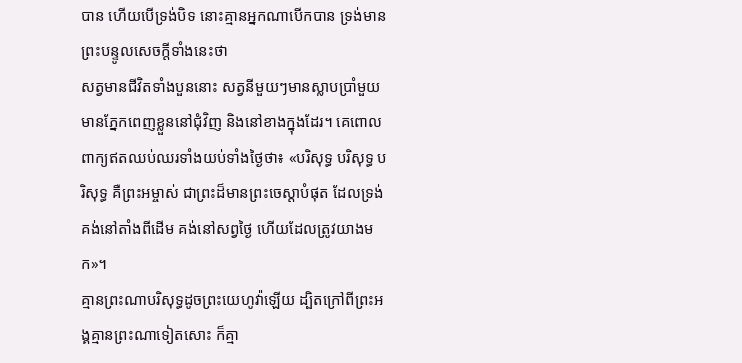បាន ហើយបើទ្រង់បិទ នោះគ្មានអ្នកណាបើកបាន ទ្រង់មានព្រះបន្ទូលសេចក្ដីទាំងនេះថា
សត្វមានជីវិតទាំងបួននោះ សត្វនីមួយៗមានស្លាបប្រាំមួយ មានភ្នែកពេញខ្លួននៅជុំវិញ និងនៅខាងក្នុងដែរ។ គេពោលពាក្យឥតឈប់ឈរទាំងយប់ទាំងថ្ងៃថា៖ «បរិសុទ្ធ បរិសុទ្ធ បរិសុទ្ធ គឺព្រះអម្ចាស់ ជាព្រះដ៏មានព្រះចេស្តាបំផុត ដែលទ្រង់គង់នៅតាំងពីដើម គង់នៅសព្វថ្ងៃ ហើយដែលត្រូវយាងមក»។
គ្មានព្រះណាបរិសុទ្ធដូចព្រះយេហូវ៉ាឡើយ ដ្បិតក្រៅពីព្រះអង្គគ្មានព្រះណាទៀតសោះ ក៏គ្មា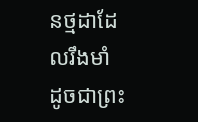នថ្មដាដែលរឹងមាំ ដូចជាព្រះ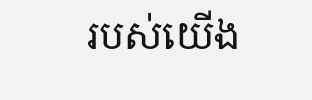របស់យើង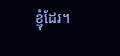ខ្ញុំដែរ។